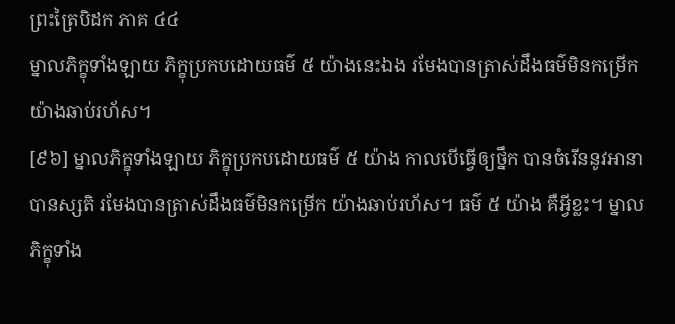ព្រះត្រៃបិដក ភាគ ៤៤
ម្នាលភិក្ខុទាំងឡាយ ភិក្ខុប្រកបដោយធម៌ ៥ យ៉ាងនេះឯង រមែងបានត្រាស់ដឹងធម៌មិនកម្រើក យ៉ាងឆាប់រហ័ស។
[៩៦] ម្នាលភិក្ខុទាំងឡាយ ភិក្ខុប្រកបដោយធម៌ ៥ យ៉ាង កាលបើធ្វើឲ្យថ្នឹក បានចំរើននូវអានាបានស្សតិ រមែងបានត្រាស់ដឹងធម៌មិនកម្រើក យ៉ាងឆាប់រហ័ស។ ធម៌ ៥ យ៉ាង គឺអ្វីខ្លះ។ ម្នាលភិក្ខុទាំង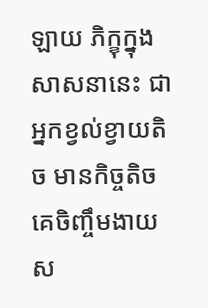ឡាយ ភិក្ខុក្នុងសាសនានេះ ជាអ្នកខ្វល់ខ្វាយតិច មានកិច្ចតិច គេចិញ្ចឹមងាយ ស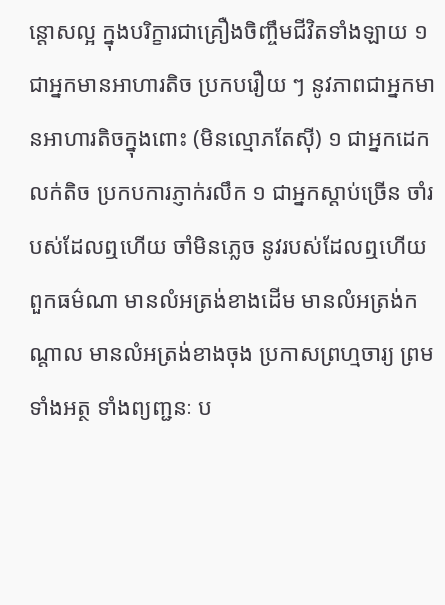ន្តោសល្អ ក្នុងបរិក្ខារជាគ្រឿងចិញ្ចឹមជីវិតទាំងឡាយ ១ ជាអ្នកមានអាហារតិច ប្រកបរឿយ ៗ នូវភាពជាអ្នកមានអាហារតិចក្នុងពោះ (មិនល្មោភតែស៊ី) ១ ជាអ្នកដេកលក់តិច ប្រកបការភ្ញាក់រលឹក ១ ជាអ្នកស្តាប់ច្រើន ចាំរបស់ដែលឮហើយ ចាំមិនភ្លេច នូវរបស់ដែលឮហើយ ពួកធម៌ណា មានលំអត្រង់ខាងដើម មានលំអត្រង់កណ្តាល មានលំអត្រង់ខាងចុង ប្រកាសព្រហ្មចារ្យ ព្រមទាំងអត្ថ ទាំងព្យញ្ជនៈ ប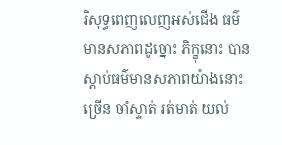រិសុទ្ធពេញលេញអស់ជើង ធម៌មានសភាពដូច្នោះ ភិក្ខុនោះ បានស្តាប់ធម៌មានសភាពយ៉ាងនោះច្រើន ចាំស្ទាត់ រត់មាត់ យល់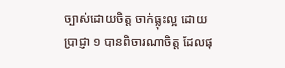ច្បាស់ដោយចិត្ត ចាក់ធ្លុះល្អ ដោយប្រាជ្ញា ១ បានពិចារណាចិត្ត ដែលផុ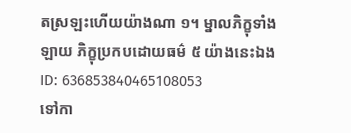តស្រឡះហើយយ៉ាងណា ១។ ម្នាលភិក្ខុទាំងឡាយ ភិក្ខុប្រកបដោយធម៌ ៥ យ៉ាងនេះឯង
ID: 636853840465108053
ទៅកា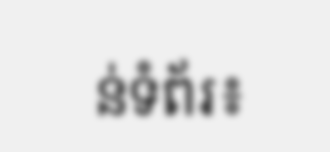ន់ទំព័រ៖